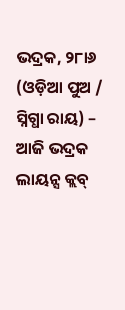ଭଦ୍ରକ, ୨୮ା୬ (ଓଡ଼ିଆ ପୁଅ / ସ୍ନିଗ୍ଧା ରାୟ) – ଆଜି ଭଦ୍ରକ ଲାୟନ୍ସ କ୍ଲବ୍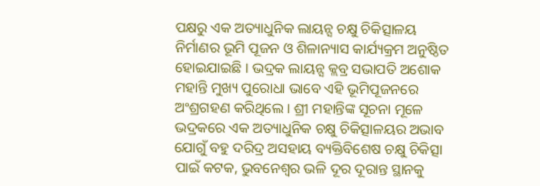ପକ୍ଷରୁ ଏକ ଅତ୍ୟାଧୁନିକ ଲାୟନ୍ସ ଚକ୍ଷୁ ଚିକିତ୍ସାଳୟ ନିର୍ମାଣର ଭୂମି ପୂଜନ ଓ ଶିଳାନ୍ୟାସ କାର୍ଯ୍ୟକ୍ରମ ଅନୁଷ୍ଠିତ ହୋଇଯାଇଛି । ଭଦ୍ରକ ଲାୟନ୍ସ କ୍ଲବ୍ର ସଭାପତି ଅଶୋକ ମହାନ୍ତି ମୁଖ୍ୟ ପୁରୋଧା ଭାବେ ଏହି ଭୂମିପୂଜନରେ ଅଂଶ୍ରଗହଣ କରିଥିଲେ । ଶ୍ରୀ ମହାନ୍ତିଙ୍କ ସୂଚନା ମୂଳେ ଭଦ୍ରକରେ ଏକ ଅତ୍ୟାଧୁନିକ ଚକ୍ଷୁ ଚିକିତ୍ସାଳୟର ଅଭାବ ଯୋଗୁଁ ବହୁ ଦରିଦ୍ର ଅସହାୟ ବ୍ୟକ୍ତିବିଶେଷ ଚକ୍ଷୁ ଚିକିତ୍ସା ପାଇଁ କଟକ, ଭୁବନେଶ୍ୱର ଭଳି ଦୂର ଦୂରାନ୍ତ ସ୍ଥାନକୁ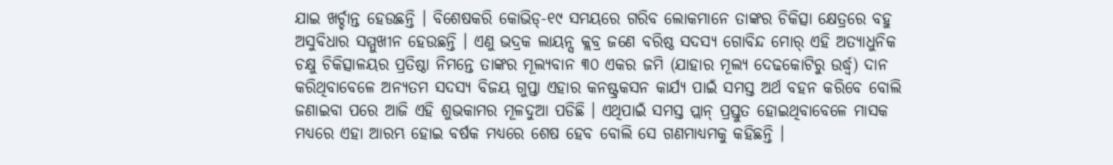ଯାଇ ଖର୍ଚ୍ଚାନ୍ତ ହେଉଛନ୍ତି । ବିଶେଷକରି କୋଭିଡ୍-୧୯ ସମୟରେ ଗରିବ ଲୋକମାନେ ତାଙ୍କର ଚିକିତ୍ସା କ୍ଷେତ୍ରରେ ବହୁ ଅସୁବିଧାର ସମ୍ମୁଖୀନ ହେଉଛନ୍ତି । ଏଣୁ ଭଦ୍ରକ ଲାୟନ୍ସ କ୍ଲବ୍ର ଜଣେ ବରିଷ୍ଠ ସଦସ୍ୟ ଗୋବିନ୍ଦ ମୋର୍ ଏହି ଅତ୍ୟାଧୁନିକ ଚକ୍ଷୁ ଚିକିତ୍ସାଳୟର ପ୍ରତିଷ୍ଠା ନିମନ୍ତେ ତାଙ୍କର ମୂଲ୍ୟବାନ ୩୦ ଏକର ଜମି (ଯାହାର ମୂଲ୍ୟ ଦେଢକୋଟିରୁ ଉର୍ଦ୍ଧ୍ୱ) ଦାନ କରିଥିବାବେଳେ ଅନ୍ୟତମ ସଦସ୍ୟ ବିଜୟ ଗୁପ୍ତା ଏହାର କନଷ୍ଟ୍ରକସନ କାର୍ଯ୍ୟ ପାଇଁ ସମସ୍ତ ଅର୍ଥ ବହନ କରିବେ ବୋଲି ଜଣାଇବା ପରେ ଆଜି ଏହି ଶୁଭକାମର ମୂଳଦୁଆ ପଡିଛି । ଏଥିପାଇଁ ସମସ୍ତ ପ୍ଲାନ୍ ପ୍ରସ୍ତୁତ ହୋଇଥିବାବେଳେ ମାସକ ମଧ୍ୟରେ ଏହା ଆରମ୍ଭ ହୋଇ ବର୍ଷକ ମଧ୍ୟରେ ଶେଷ ହେବ ବୋଲି ସେ ଗଣମାଧ୍ୟମକୁ କହିଛନ୍ତି ।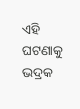ଏହି ଘଟଣାକୁ ଭଦ୍ରକ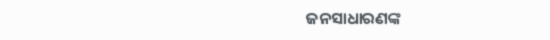ଜନସାଧାରଣଙ୍କ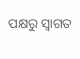ପକ୍ଷରୁ ସ୍ୱାଗତ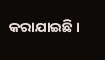କରାଯାଇଛି ।